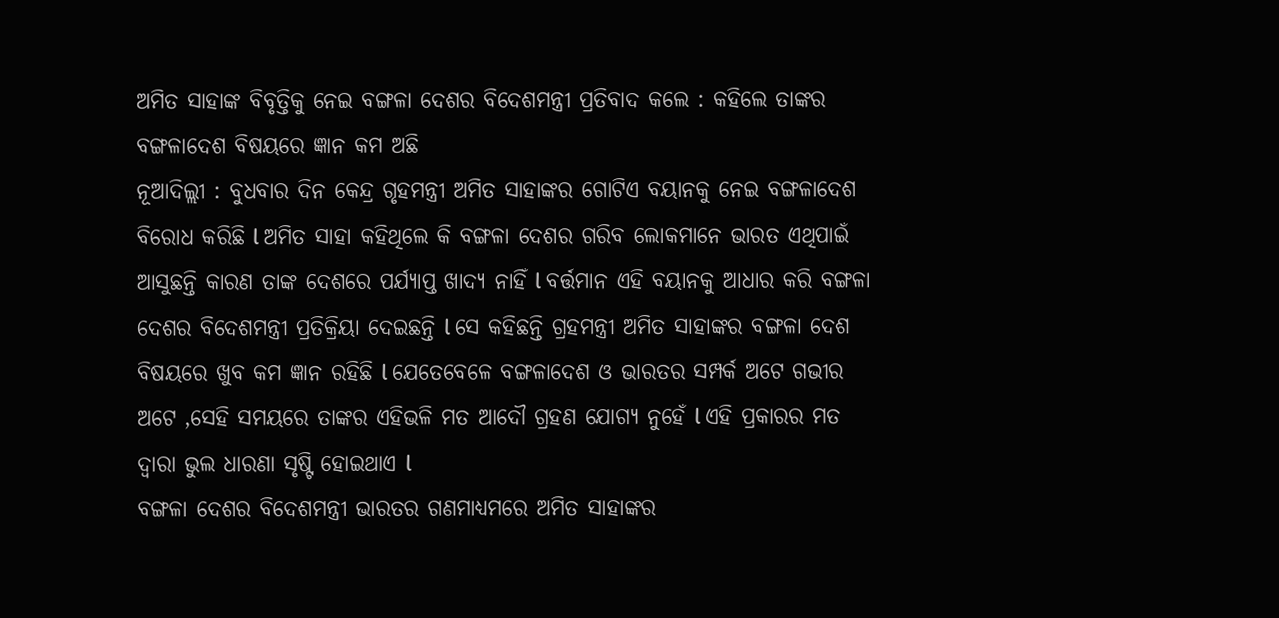ଅମିତ ସାହାଙ୍କ ବିବୃତ୍ତିକୁ ନେଇ ବଙ୍ଗଳା ଦେଶର ବିଦେଶମନ୍ତ୍ରୀ ପ୍ରତିବାଦ କଲେ : କହିଲେ ତାଙ୍କର ବଙ୍ଗଳାଦେଶ ବିଷୟରେ ଜ୍ଞାନ କମ ଅଛି
ନୂଆଦିଲ୍ଲୀ : ବୁଧବାର ଦିନ କେନ୍ଦ୍ର ଗୃହମନ୍ତ୍ରୀ ଅମିତ ସାହାଙ୍କର ଗୋଟିଏ ବୟାନକୁ ନେଇ ବଙ୍ଗଳାଦେଶ ବିରୋଧ କରିଛି l ଅମିତ ସାହା କହିଥିଲେ କି ବଙ୍ଗଳା ଦେଶର ଗରିବ ଲୋକମାନେ ଭାରତ ଏଥିପାଇଁ ଆସୁଛନ୍ତି କାରଣ ତାଙ୍କ ଦେଶରେ ପର୍ଯ୍ୟାପ୍ତ ଖାଦ୍ୟ ନାହିଁ l ବର୍ତ୍ତମାନ ଏହି ବୟାନକୁ ଆଧାର କରି ବଙ୍ଗଳା ଦେଶର ବିଦେଶମନ୍ତ୍ରୀ ପ୍ରତିକ୍ରିୟା ଦେଇଛନ୍ତି l ସେ କହିଛନ୍ତି ଗ୍ରହମନ୍ତ୍ରୀ ଅମିତ ସାହାଙ୍କର ବଙ୍ଗଳା ଦେଶ ବିଷୟରେ ଖୁବ କମ ଜ୍ଞାନ ରହିଛି l ଯେତେବେଳେ ବଙ୍ଗଳାଦେଶ ଓ ଭାରତର ସମ୍ପର୍କ ଅଟେ ଗଭୀର ଅଟେ ,ସେହି ସମୟରେ ତାଙ୍କର ଏହିଭଳି ମତ ଆଦୌ ଗ୍ରହଣ ଯୋଗ୍ୟ ନୁହେଁ l ଏହି ପ୍ରକାରର ମତ ଦ୍ୱାରା ଭୁଲ ଧାରଣା ସୃଷ୍ଟି ହୋଇଥାଏ l
ବଙ୍ଗଳା ଦେଶର ବିଦେଶମନ୍ତ୍ରୀ ଭାରତର ଗଣମାଧ୍ୟମରେ ଅମିତ ସାହାଙ୍କର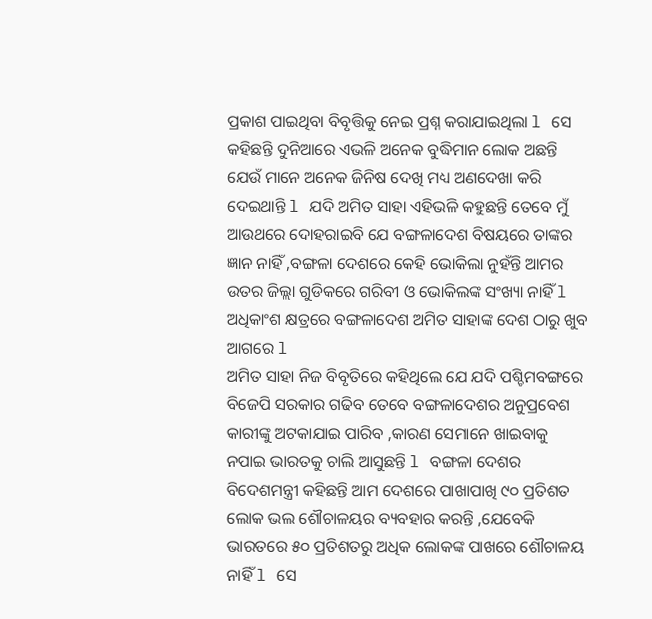ପ୍ରକାଶ ପାଇଥିବା ବିବୃତ୍ତିକୁ ନେଇ ପ୍ରଶ୍ନ କରାଯାଇଥିଲା l ସେ କହିଛନ୍ତି ଦୁନିଆରେ ଏଭଳି ଅନେକ ବୁଦ୍ଧିମାନ ଲୋକ ଅଛନ୍ତି ଯେଉଁ ମାନେ ଅନେକ ଜିନିଷ ଦେଖି ମଧ୍ୟ ଅଣଦେଖା କରି ଦେଇଥାନ୍ତି l ଯଦି ଅମିତ ସାହା ଏହିଭଳି କହୁଛନ୍ତି ତେବେ ମୁଁ ଆଉଥରେ ଦୋହରାଇବି ଯେ ବଙ୍ଗଳାଦେଶ ବିଷୟରେ ତାଙ୍କର ଜ୍ଞାନ ନାହିଁ ,ବଙ୍ଗଳା ଦେଶରେ କେହି ଭୋକିଲା ନୁହଁନ୍ତି ଆମର ଉତର ଜିଲ୍ଲା ଗୁଡିକରେ ଗରିବୀ ଓ ଭୋକିଲଙ୍କ ସଂଖ୍ୟା ନାହିଁ l ଅଧିକାଂଶ କ୍ଷତ୍ରରେ ବଙ୍ଗଳାଦେଶ ଅମିତ ସାହାଙ୍କ ଦେଶ ଠାରୁ ଖୁବ ଆଗରେ l
ଅମିତ ସାହା ନିଜ ବିବୃତିରେ କହିଥିଲେ ଯେ ଯଦି ପଶ୍ଚିମବଙ୍ଗରେ ବିଜେପି ସରକାର ଗଢିବ ତେବେ ବଙ୍ଗଳାଦେଶର ଅନୁପ୍ରବେଶ କାରୀଙ୍କୁ ଅଟକାଯାଇ ପାରିବ ,କାରଣ ସେମାନେ ଖାଇବାକୁ ନପାଇ ଭାରତକୁ ଚାଲି ଆସୁଛନ୍ତି l ବଙ୍ଗଳା ଦେଶର ବିଦେଶମନ୍ତ୍ରୀ କହିଛନ୍ତି ଆମ ଦେଶରେ ପାଖାପାଖି ୯୦ ପ୍ରତିଶତ ଲୋକ ଭଲ ଶୌଚାଳୟର ବ୍ୟବହାର କରନ୍ତି ,ଯେବେକି ଭାରତରେ ୫୦ ପ୍ରତିଶତରୁ ଅଧିକ ଲୋକଙ୍କ ପାଖରେ ଶୌଚାଳୟ ନାହିଁ l ସେ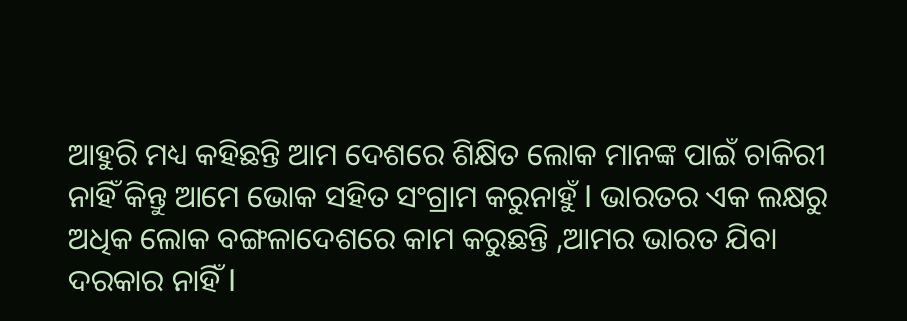ଆହୁରି ମଧ୍ୟ କହିଛନ୍ତି ଆମ ଦେଶରେ ଶିକ୍ଷିତ ଲୋକ ମାନଙ୍କ ପାଇଁ ଚାକିରୀ ନାହିଁ କିନ୍ତୁ ଆମେ ଭୋକ ସହିତ ସଂଗ୍ରାମ କରୁନାହୁଁ l ଭାରତର ଏକ ଲକ୍ଷରୁ ଅଧିକ ଲୋକ ବଙ୍ଗଳାଦେଶରେ କାମ କରୁଛନ୍ତି ,ଆମର ଭାରତ ଯିବା ଦରକାର ନାହିଁ l